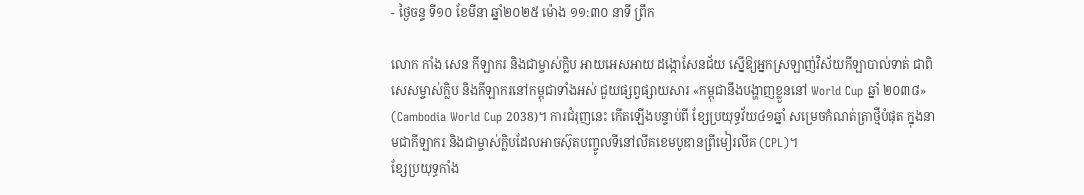- ថ្ងៃចន្ទ ទី១០ ខែមីនា ឆ្នាំ២០២៥ ម៉ោង ១១:៣០ នាទី ព្រឹក

លោក កាំង សេន កីឡាករ និងជាម្ចាស់ក្លិប អាយអេសអាយ ដង្កោសែនជ័យ ស្នើឱ្យអ្នកស្រឡាញ់វិស័យកីឡាបាល់ទាត់ ជាពិសេសម្ចាស់ក្លិប និងកីឡាករនៅកម្ពុជាទាំងអស់ ជួយផ្សព្វផ្សាយសារ «កម្ពុជានឹងបង្ហាញខ្លួននៅ World Cup ឆ្នាំ ២០៣៨» (Cambodia World Cup 2038)។ ការជំរុញនេះ កើតឡើងបន្ទាប់ពី ខ្សែប្រយុទ្ធវ័យ៤១ឆ្នាំ សម្រេចកំណត់ត្រាថ្មីបំផុត ក្នុងនាមជាកីឡាករ និងជាម្ចាស់ក្លិបដែលអាចស៊ុតបញ្ចូលទីនៅលីគខេមបូឌានព្រីមៀរលីគ (CPL)។
ខ្សែប្រយុទ្ធកាំង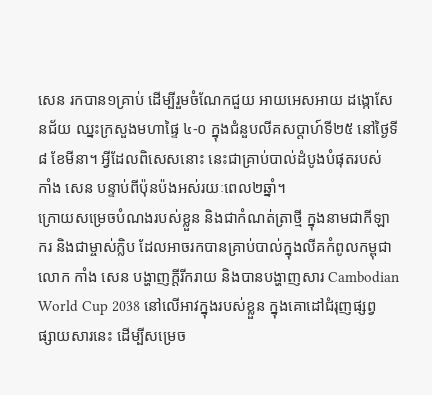សេន រកបាន១គ្រាប់ ដើម្បីរួមចំណែកជួយ អាយអេសអាយ ដង្កោសែនជ័យ ឈ្នះក្រសួងមហាផ្ទៃ ៤-០ ក្នុងជំនួបលីគសប្តាហ៍ទី២៥ នៅថ្ងៃទី៨ ខែមីនា។ អ្វីដែលពិសេសនោះ នេះជាគ្រាប់បាល់ដំបូងបំផុតរបស់ កាំង សេន បន្ទាប់ពីប៉ុនប៉ងអស់រយៈពេល២ឆ្នាំ។
ក្រោយសម្រេចបំណងរបស់ខ្លួន និងជាកំណត់ត្រាថ្មី ក្នុងនាមជាកីឡាករ និងជាម្ចាស់ក្លិប ដែលអាចរកបានគ្រាប់បាល់ក្នុងលីគកំពូលកម្ពុជា លោក កាំង សេន បង្ហាញក្តីរីករាយ និងបានបង្ហាញសារ Cambodian World Cup 2038 នៅលើអាវក្នុងរបស់ខ្លួន ក្នុងគោដៅជំរុញផ្សព្វផ្សាយសារនេះ ដើម្បីសម្រេច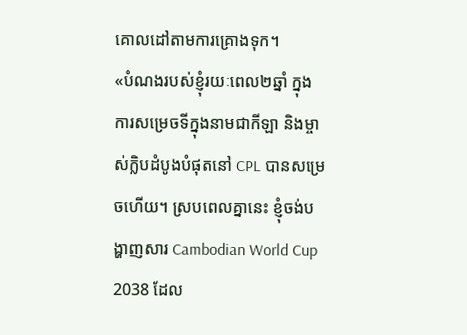គោលដៅតាមការគ្រោងទុក។
«បំណងរបស់ខ្ញុំរយៈពេល២ឆ្នាំ ក្នុងការសម្រេចទីក្នុងនាមជាកីឡា និងម្ចាស់ក្លិបដំបូងបំផុតនៅ CPL បានសម្រេចហើយ។ ស្របពេលគ្នានេះ ខ្ញុំចង់បង្ហាញសារ Cambodian World Cup 2038 ដែល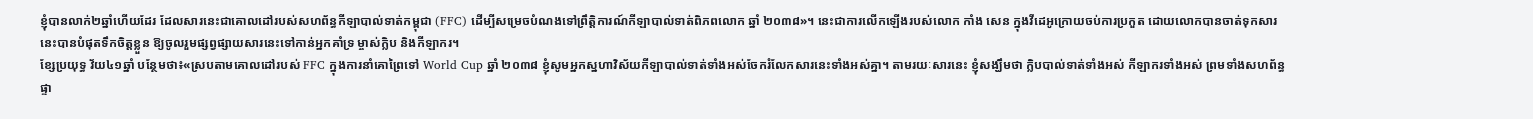ខ្ញុំបានលាក់២ឆ្នាំហើយដែរ ដែលសារនេះជាគោលដៅរបស់សហព័ន្ធកីឡាបាល់ទាត់កម្ពុជា (FFC) ដើម្បីសម្រេចបំណងទៅព្រឹត្តិការណ៍កីឡាបាល់ទាត់ពិភពលោក ឆ្នាំ ២០៣៨»។ នេះជាការលើកឡើងរបស់លោក កាំង សេន ក្នុងវីដេអូក្រោយចប់ការប្រកួត ដោយលោកបានចាត់ទុកសារនេះបានបំផុតទឹកចិត្តខ្លួន ឱ្យចូលរួមផ្សព្វផ្សាយសារនេះទៅកាន់អ្នកគាំទ្រ ម្ចាស់ក្លិប និងកីឡាករ។
ខ្សែប្រយុទ្ធ វ័យ៤១ឆ្នាំ បន្ថែមថា៖«ស្របតាមគោលដៅរបស់ FFC ក្នុងការនាំគោព្រៃទៅ World Cup ឆ្នាំ ២០៣៨ ខ្ញុំសូមអ្នកស្នហាវិស័យកីឡាបាល់ទាត់ទាំងអស់ចែករំលែកសារនេះទាំងអស់គ្នា។ តាមរយៈសារនេះ ខ្ញុំសង្ឃឹមថា ក្លិបបាល់ទាត់ទាំងអស់ កីឡាករទាំងអស់ ព្រមទាំងសហព័ន្ធផ្ទា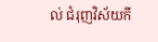ល់ ជំរុញវិស័យកី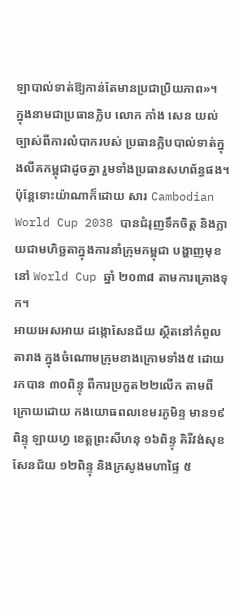ឡាបាល់ទាត់ឱ្យកាន់តែមានប្រជាប្រិយភាព»។
ក្នុងនាមជាប្រធានក្លិប លោក កាំង សេន យល់ច្បាស់ពីការលំបាករបស់ ប្រធានក្លិបបាល់ទាត់ក្នុងលីគកម្ពុជាដូចគ្នា រួមទាំងប្រធានសហព័ន្ធផង។ ប៉ុន្តែទោះយ៉ាណាក៏ដោយ សារ Cambodian World Cup 2038 បានជំរុញទឹកចិត្ត និងក្លាយជាមហិច្ឆតាក្នុងការនាំក្រុមកម្ពុជា បង្ហាញមុខនៅ World Cup ឆ្នាំ ២០៣៨ តាមការគ្រោងទុក។
អាយអេសអាយ ដង្កោសែនជ័យ ស្ថិតនៅកំពូលតារាង ក្នុងចំណោមក្រុមខាងក្រោមទាំង៥ ដោយរកបាន ៣០ពិន្ទុ ពីការប្រកួត២២លើក តាមពីក្រោយដោយ កងយោធពលខេមរភូមិន្ទ មាន១៩ពិន្ទុ ឡាយហ្វ ខេត្តព្រះសីហនុ ១៦ពិន្ទុ គិរីវង់សុខសែនជ័យ ១២ពិន្ទុ និងក្រសូងមហាផ្ទៃ ៥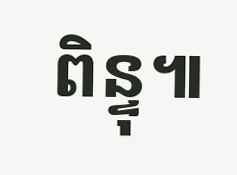ពិន្ទុ៕